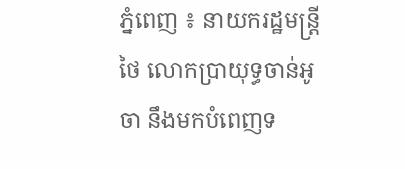ភ្នំពេញ ៖ នាយករដ្ឋមន្រ្តីថៃ លោកប្រាយុទ្ធចាន់អូចា នឹងមកបំពេញទ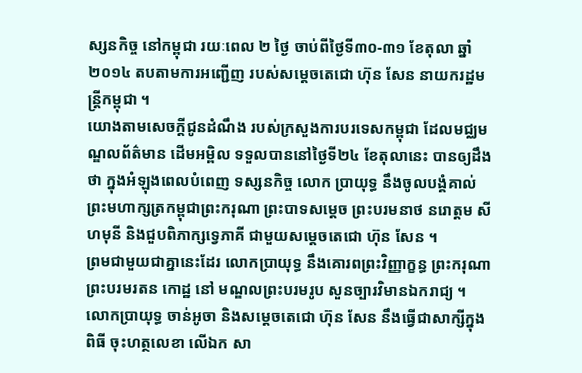ស្សនកិច្ច នៅកម្ពុជា រយៈពេល ២ ថ្ងៃ ចាប់ពីថ្ងៃទី៣០-៣១ ខែតុលា ឆ្នាំ២០១៤ តបតាមការអញ្ជើញ របស់សម្តេចតេជោ ហ៊ុន សែន នាយករដ្ឋមន្រ្តីកម្ពុជា ។
យោងតាមសេចក្តីជូនដំណឹង របស់ក្រសួងការបរទេសកម្ពុជា ដែលមជ្ឈមណ្ឌលព័ត៌មាន ដើមអម្ពិល ទទួលបាននៅថ្ងៃទី២៤ ខែតុលានេះ បានឲ្យដឹងថា ក្នុងអំឡុងពេលបំពេញ ទស្សនកិច្ច លោក ប្រាយុទ្ធ នឹងចូលបង្គំគាល់ ព្រះមហាក្សត្រកម្ពុជាព្រះករុណា ព្រះបាទសម្តេច ព្រះបរមនាថ នរោត្តម សីហមុនី និងជួបពិភាក្សទ្វេភាគី ជាមួយសម្តេចតេជោ ហ៊ុន សែន ។
ព្រមជាមួយជាគ្នានេះដែរ លោកប្រាយុទ្ធ នឹងគោរពព្រះវិញ្ញាក្ខន្ធ ព្រះករុណា ព្រះបរមរតន កោដ្ឋ នៅ មណ្ឌលព្រះបរមរូប សួនច្បារវិមានឯករាជ្យ ។
លោកប្រាយុទ្ធ ចាន់អូចា និងសម្តេចតេជោ ហ៊ុន សែន នឹងធ្វើជាសាក្សីក្នុងពិធី ចុះហត្ថលេខា លើឯក សា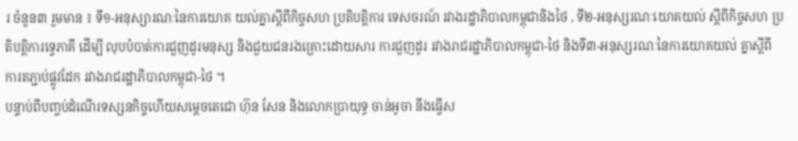រ ចំនួន៣ រួមមាន ៖ ទី១-អនុស្សារណៈនៃការយោគ យល់គ្នាស្តីពីកិច្ចសហ ប្រតិបត្តិការ ទេសចរណ៍ រវាងរដ្ឋាភិបាលកម្ពុជានិងថៃ , ទី២-អនុស្សរណៈយោគយល់ ស្តីពីកិច្ចសហ ប្រតិបត្តិការទ្វេភាគី ដើម្បី លុបបំបាត់ការជួញដូរមនុស្ស និងជួយជនរងគ្រោះដោយសារ ការជួញដូរ រវាងរាជរដ្ឋាភិបាលកម្ពុជា-ថៃ និងទី៣-អនុស្សរណៈនៃការយោគយល់ គ្នាស្តីពីការតភ្ជាប់ផ្លូវដែក រវាងរាជរដ្ឋាភិបាលកម្ពុជា-ថៃ ។
បន្ទាប់ពីបញ្ចប់ដំណើរទស្សនកិច្ចហើយសម្តេចតេជោ ហ៊ុន សែន និងលោកប្រាយុទ្ធ ចាន់អូចា នឹងធ្វើស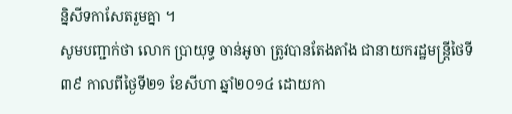ន្និសីទកាសែតរួមគ្នា ។
សូមបញ្ជាក់ថា លោក ប្រាយុទ្ធ ចាន់អូចា ត្រូវបានតែងតាំង ជានាយករដ្ឋមន្ត្រីថៃទី៣៩ កាលពីថ្ងៃទី២១ ខែសីហា ឆ្នាំ២០១៤ ដោយកា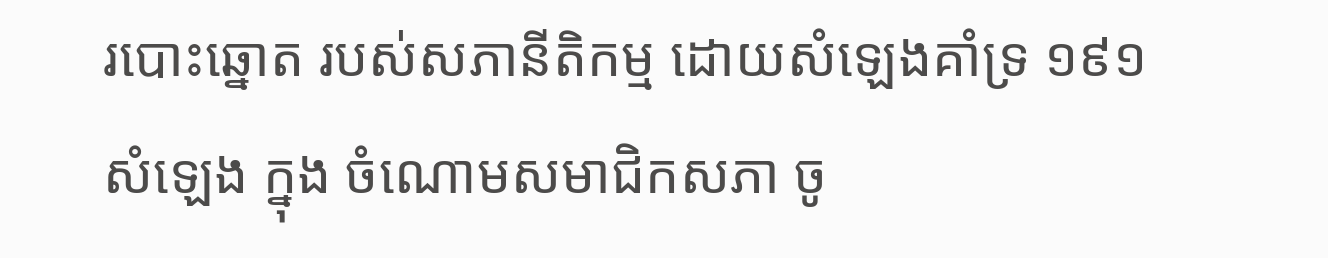របោះឆ្នោត របស់សភានីតិកម្ម ដោយសំឡេងគាំទ្រ ១៩១សំឡេង ក្នុង ចំណោមសមាជិកសភា ចូ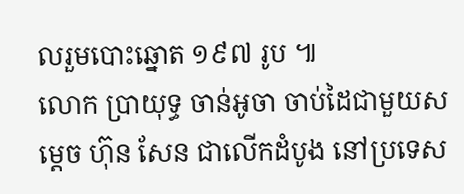លរួមបោះឆ្នោត ១៩៧ រូប ៕
លោក ប្រាយុទ្ធ ចាន់អូចា ចាប់ដៃជាមួយសម្តេច ហ៊ុន សែន ជាលើកដំបូង នៅប្រទេស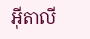អ៊ីតាលី